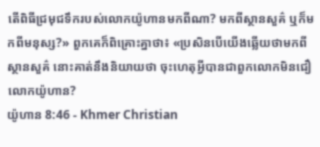តើពិធីជ្រមុជទឹករបស់លោកយ៉ូហានមកពីណា? មកពីស្ថានសួគ៌ ឬក៏មកពីមនុស្ស?» ពួកគេក៏ពិគ្រោះគ្នាថា៖ «ប្រសិនបើយើងឆ្លើយថាមកពីស្ថានសួគ៌ នោះគាត់នឹងនិយាយថា ចុះហេតុអ្វីបានជាពួកលោកមិនជឿលោកយ៉ូហាន?
យ៉ូហាន 8:46 - Khmer Christian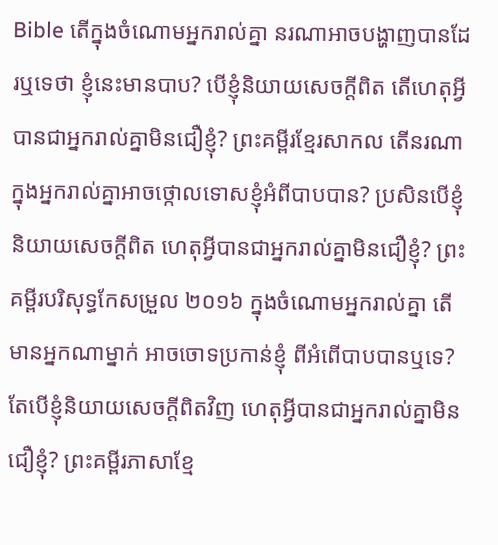Bible តើក្នុងចំណោមអ្នករាល់គ្នា នរណាអាចបង្ហាញបានដែរឬទេថា ខ្ញុំនេះមានបាប? បើខ្ញុំនិយាយសេចក្ដីពិត តើហេតុអ្វីបានជាអ្នករាល់គ្នាមិនជឿខ្ញុំ? ព្រះគម្ពីរខ្មែរសាកល តើនរណាក្នុងអ្នករាល់គ្នាអាចថ្កោលទោសខ្ញុំអំពីបាបបាន? ប្រសិនបើខ្ញុំនិយាយសេចក្ដីពិត ហេតុអ្វីបានជាអ្នករាល់គ្នាមិនជឿខ្ញុំ? ព្រះគម្ពីរបរិសុទ្ធកែសម្រួល ២០១៦ ក្នុងចំណោមអ្នករាល់គ្នា តើមានអ្នកណាម្នាក់ អាចចោទប្រកាន់ខ្ញុំ ពីអំពើបាបបានឬទេ? តែបើខ្ញុំនិយាយសេចក្តីពិតវិញ ហេតុអ្វីបានជាអ្នករាល់គ្នាមិនជឿខ្ញុំ? ព្រះគម្ពីរភាសាខ្មែ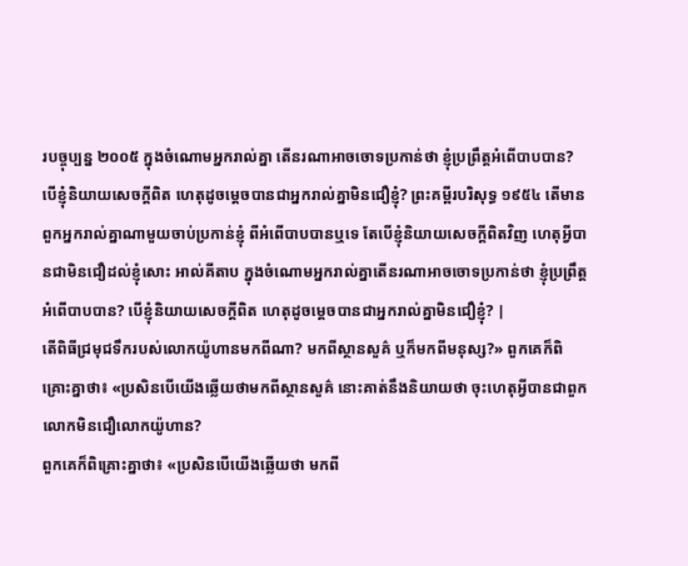របច្ចុប្បន្ន ២០០៥ ក្នុងចំណោមអ្នករាល់គ្នា តើនរណាអាចចោទប្រកាន់ថា ខ្ញុំប្រព្រឹត្តអំពើបាបបាន? បើខ្ញុំនិយាយសេចក្ដីពិត ហេតុដូចម្ដេចបានជាអ្នករាល់គ្នាមិនជឿខ្ញុំ? ព្រះគម្ពីរបរិសុទ្ធ ១៩៥៤ តើមានពួកអ្នករាល់គ្នាណាមួយចាប់ប្រកាន់ខ្ញុំ ពីអំពើបាបបានឬទេ តែបើខ្ញុំនិយាយសេចក្ដីពិតវិញ ហេតុអ្វីបានជាមិនជឿដល់ខ្ញុំសោះ អាល់គីតាប ក្នុងចំណោមអ្នករាល់គ្នាតើនរណាអាចចោទប្រកាន់ថា ខ្ញុំប្រព្រឹត្ដអំពើបាបបាន? បើខ្ញុំនិយាយសេចក្ដីពិត ហេតុដូចម្ដេចបានជាអ្នករាល់គ្នាមិនជឿខ្ញុំ? |
តើពិធីជ្រមុជទឹករបស់លោកយ៉ូហានមកពីណា? មកពីស្ថានសួគ៌ ឬក៏មកពីមនុស្ស?» ពួកគេក៏ពិគ្រោះគ្នាថា៖ «ប្រសិនបើយើងឆ្លើយថាមកពីស្ថានសួគ៌ នោះគាត់នឹងនិយាយថា ចុះហេតុអ្វីបានជាពួកលោកមិនជឿលោកយ៉ូហាន?
ពួកគេក៏ពិគ្រោះគ្នាថា៖ «ប្រសិនបើយើងឆ្លើយថា មកពី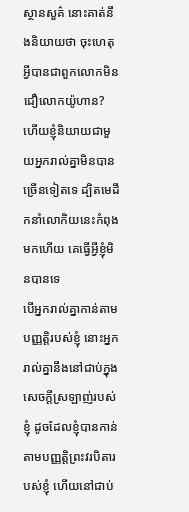ស្ថានសួគ៌ នោះគាត់នឹងនិយាយថា ចុះហេតុអ្វីបានជាពួកលោកមិនជឿលោកយ៉ូហាន?
ហើយខ្ញុំនិយាយជាមួយអ្នករាល់គ្នាមិនបានច្រើនទៀតទេ ដ្បិតមេដឹកនាំលោកិយនេះកំពុងមកហើយ គេធ្វើអ្វីខ្ញុំមិនបានទេ
បើអ្នករាល់គ្នាកាន់តាមបញ្ញត្តិរបស់ខ្ញុំ នោះអ្នករាល់គ្នានឹងនៅជាប់ក្នុងសេចក្ដីស្រឡាញ់របស់ខ្ញុំ ដូចដែលខ្ញុំបានកាន់តាមបញ្ញត្តិព្រះវរបិតារបស់ខ្ញុំ ហើយនៅជាប់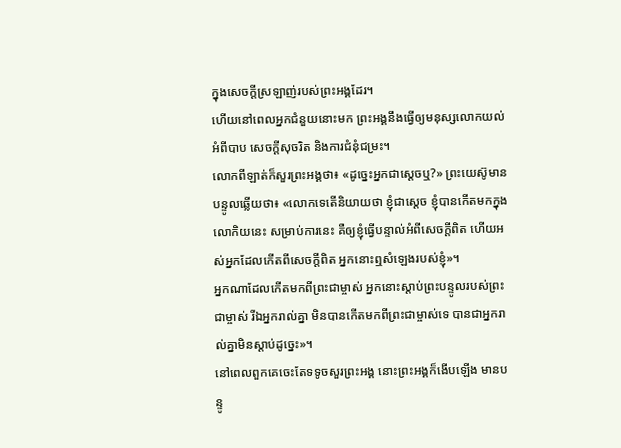ក្នុងសេចក្ដីស្រឡាញ់របស់ព្រះអង្គដែរ។
ហើយនៅពេលអ្នកជំនួយនោះមក ព្រះអង្គនឹងធ្វើឲ្យមនុស្សលោកយល់អំពីបាប សេចក្ដីសុចរិត និងការជំនុំជម្រះ។
លោកពីឡាត់ក៏សួរព្រះអង្គថា៖ «ដូច្នេះអ្នកជាស្តេចឬ?» ព្រះយេស៊ូមានបន្ទូលឆ្លើយថា៖ «លោកទេតើនិយាយថា ខ្ញុំជាស្តេច ខ្ញុំបានកើតមកក្នុងលោកិយនេះ សម្រាប់ការនេះ គឺឲ្យខ្ញុំធ្វើបន្ទាល់អំពីសេចក្ដីពិត ហើយអស់អ្នកដែលកើតពីសេចក្ដីពិត អ្នកនោះឮសំឡេងរបស់ខ្ញុំ»។
អ្នកណាដែលកើតមកពីព្រះជាម្ចាស់ អ្នកនោះស្តាប់ព្រះបន្ទូលរបស់ព្រះជាម្ចាស់ រីឯអ្នករាល់គ្នា មិនបានកើតមកពីព្រះជាម្ចាស់ទេ បានជាអ្នករាល់គ្នាមិនស្ដាប់ដូច្នេះ»។
នៅពេលពួកគេចេះតែទទូចសួរព្រះអង្គ នោះព្រះអង្គក៏ងើបឡើង មានបន្ទូ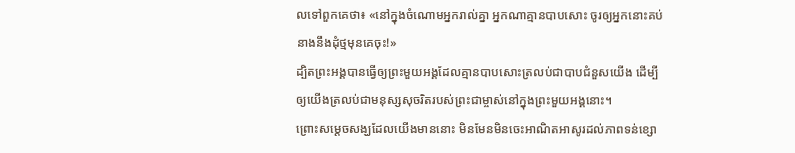លទៅពួកគេថា៖ «នៅក្នុងចំណោមអ្នករាល់គ្នា អ្នកណាគ្មានបាបសោះ ចូរឲ្យអ្នកនោះគប់នាងនឹងដុំថ្មមុនគេចុះ!»
ដ្បិតព្រះអង្គបានធ្វើឲ្យព្រះមួយអង្គដែលគ្មានបាបសោះត្រលប់ជាបាបជំនួសយើង ដើម្បីឲ្យយើងត្រលប់ជាមនុស្សសុចរិតរបស់ព្រះជាម្ចាស់នៅក្នុងព្រះមួយអង្គនោះ។
ព្រោះសម្ដេចសង្ឃដែលយើងមាននោះ មិនមែនមិនចេះអាណិតអាសូរដល់ភាពទន់ខ្សោ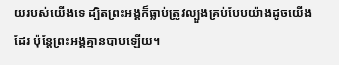យរបស់យើងទេ ដ្បិតព្រះអង្គក៏ធ្លាប់ត្រូវល្បួងគ្រប់បែបយ៉ាងដូចយើងដែរ ប៉ុន្ដែព្រះអង្គគ្មានបាបឡើយ។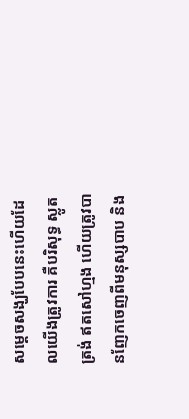សម្ដេចសង្ឃបែបនេះហើយដែលយើងត្រូវការ គឺបរិសុទ្ធ ស្លូតត្រង់ ឥតសៅហ្មង ហើយត្រូវបានញែកចេញពីមនុស្សបាប និង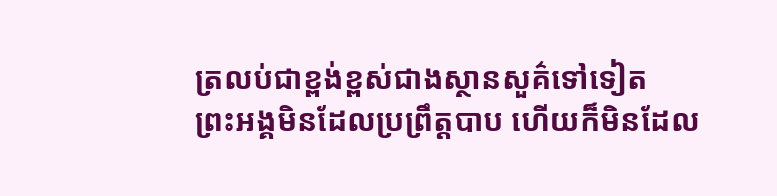ត្រលប់ជាខ្ពង់ខ្ពស់ជាងស្ថានសួគ៌ទៅទៀត
ព្រះអង្គមិនដែលប្រព្រឹត្ដបាប ហើយក៏មិនដែល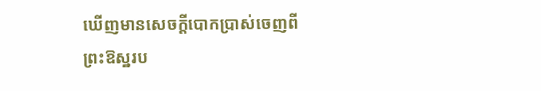ឃើញមានសេចក្ដីបោកប្រាស់ចេញពីព្រះឱស្ឋរប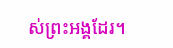ស់ព្រះអង្គដែរ។